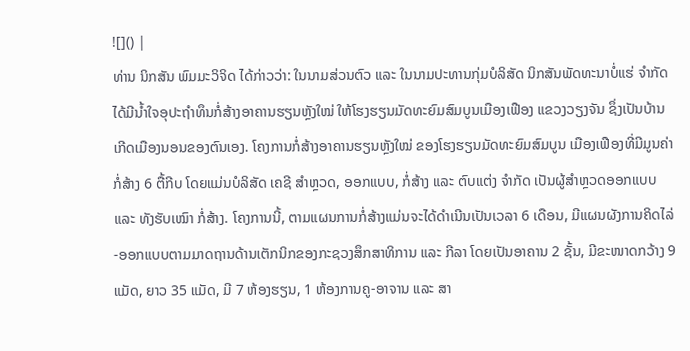![]() |
ທ່ານ ນິກສັນ ພົມມະວິຈິດ ໄດ້ກ່າວວ່າ: ໃນນາມສ່ວນຕົວ ແລະ ໃນນາມປະທານກຸ່ມບໍລິສັດ ນິກສັນພັດທະນາບໍ່ແຮ່ ຈຳກັດ ໄດ້ມີນໍ້າໃຈອຸປະຖຳທຶນກໍ່ສ້າງອາຄານຮຽນຫຼັງໃໝ່ ໃຫ້ໂຮງຮຽນມັດທະຍົມສົມບູນເມືອງເຟືອງ ແຂວງວຽງຈັນ ຊຶ່ງເປັນບ້ານເກີດເມືອງນອນຂອງຕົນເອງ. ໂຄງການກໍ່ສ້າງອາຄານຮຽນຫຼັງໃໝ່ ຂອງໂຮງຮຽນມັດທະຍົມສົມບູນ ເມືອງເຟືອງທີ່ມີມູນຄ່າກໍ່ສ້າງ 6 ຕື້ກີບ ໂດຍແມ່ນບໍລິສັດ ເຄຊີ ສຳຫຼວດ, ອອກແບບ, ກໍ່ສ້າງ ແລະ ຕົບແຕ່ງ ຈຳກັດ ເປັນຜູ້ສຳຫຼວດອອກແບບ ແລະ ທັງຮັບເໝົາ ກໍ່ສ້າງ. ໂຄງການນີ້, ຕາມແຜນການກໍ່ສ້າງແມ່ນຈະໄດ້ດຳເນີນເປັນເວລາ 6 ເດືອນ, ມີແຜນຜັງການຄິດໄລ່-ອອກແບບຕາມມາດຖານດ້ານເຕັກນິກຂອງກະຊວງສຶກສາທິການ ແລະ ກີລາ ໂດຍເປັນອາຄານ 2 ຊັ້ນ, ມີຂະໜາດກວ້າງ 9 ແມັດ, ຍາວ 35 ແມັດ, ມີ 7 ຫ້ອງຮຽນ, 1 ຫ້ອງການຄູ-ອາຈານ ແລະ ສາ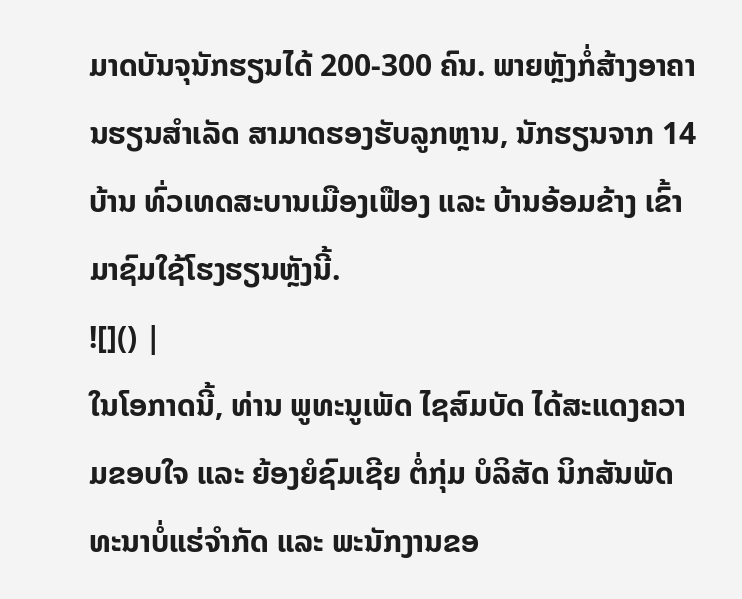ມາດບັນຈຸນັກຮຽນໄດ້ 200-300 ຄົນ. ພາຍຫຼັງກໍ່ສ້າງອາຄານຮຽນສຳເລັດ ສາມາດຮອງຮັບລູກຫຼານ, ນັກຮຽນຈາກ 14 ບ້ານ ທົ່ວເທດສະບານເມືອງເຟືອງ ແລະ ບ້ານອ້ອມຂ້າງ ເຂົ້າມາຊົມໃຊ້ໂຮງຮຽນຫຼັງນີ້.
![]() |
ໃນໂອກາດນີ້, ທ່ານ ພູທະນູເພັດ ໄຊສົມບັດ ໄດ້ສະແດງຄວາມຂອບໃຈ ແລະ ຍ້ອງຍໍຊົມເຊີຍ ຕໍ່ກຸ່ມ ບໍລິສັດ ນິກສັນພັດທະນາບໍ່ແຮ່ຈໍາກັດ ແລະ ພະນັກງານຂອ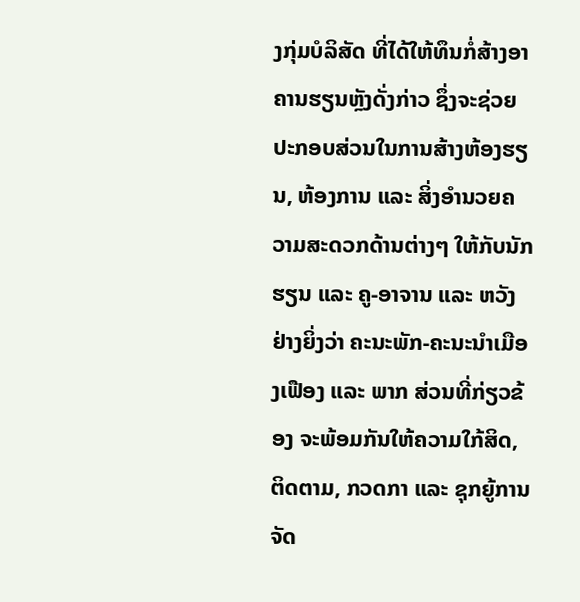ງກຸ່ມບໍລິສັດ ທີ່ໄດ້ໃຫ້ທຶນກໍ່ສ້າງອາຄານຮຽນຫຼັງດັ່ງກ່າວ ຊຶ່ງຈະຊ່ວຍປະກອບສ່ວນໃນການສ້າງຫ້ອງຮຽນ, ຫ້ອງການ ແລະ ສິ່ງອໍານວຍຄວາມສະດວກດ້ານຕ່າງໆ ໃຫ້ກັບນັກຮຽນ ແລະ ຄູ-ອາຈານ ແລະ ຫວັງຢ່າງຍິ່ງວ່າ ຄະນະພັກ-ຄະນະນໍາເມືອງເຟືອງ ແລະ ພາກ ສ່ວນທີ່ກ່ຽວຂ້ອງ ຈະພ້ອມກັນໃຫ້ຄວາມໃກ້ສິດ, ຕິດຕາມ, ກວດກາ ແລະ ຊຸກຍູ້ການຈັດ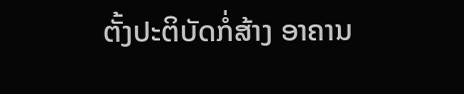ຕັ້ງປະຕິບັດກໍ່ສ້າງ ອາຄານ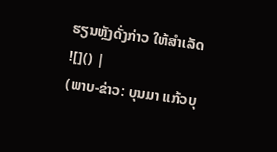ຮຽນຫຼັງດັ່ງກ່າວ ໃຫ້ສໍາເລັດ
![]() |
(ພາບ-ຂ່າວ: ບຸນມາ ແກ້ວບຸ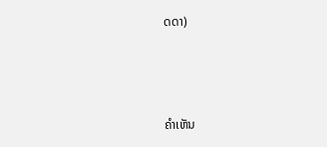ດດາ)



ຄໍາເຫັນ